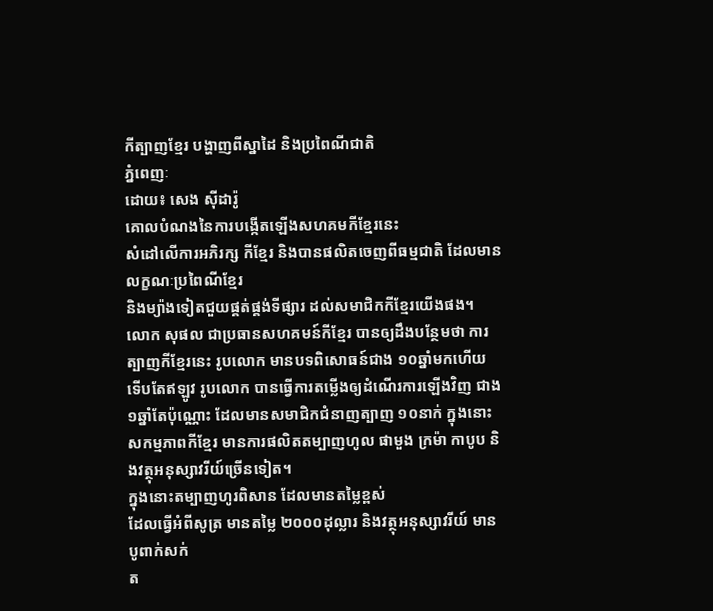កីត្បាញខ្មែរ បង្ហាញពីស្នាដៃ និងប្រពៃណីជាតិ
ភ្នំពេញៈ
ដោយ៖ សេង ស៊ីដារ៉ូ
គោលបំណងនៃការបង្កើតឡើងសហគមកីខ្មែរនេះ
សំដៅលើការអភិរក្ស កីខ្មែរ និងបានផលិតចេញពីធម្មជាតិ ដែលមានលក្ខណៈប្រពៃណីខ្មែរ
និងម្យ៉ាងទៀតជួយផ្គត់ផ្គង់ទីផ្សារ ដល់សមាជិកកីខ្មែរយើងផង។
លោក សុផល ជាប្រធានសហគមន៍កីខ្មែរ បានឲ្យដឹងបន្ថែមថា ការត្បាញកីខ្មែរនេះ រូបលោក មានបទពិសោធន៍ជាង ១០ឆ្នាំមកហើយ ទើបតែឥឡូវ រូបលោក បានធ្វើការតម្លើងឲ្យដំណើរការឡើងវិញ ជាង១ឆ្នាំតែប៉ុណ្ណោះ ដែលមានសមាជិកជំនាញត្បាញ ១០នាក់ ក្នុងនោះសកម្មភាពកីខ្មែរ មានការផលិតតម្បាញហូល ផាមួង ក្រម៉ា កាបូប និងវត្ថុអនុស្សាវរីយ៍ច្រើនទៀត។
ក្នុងនោះតម្បាញហូរពិសាន ដែលមានតម្លៃខ្ពស់
ដែលធ្វើអំពីសូត្រ មានតម្លៃ ២០០០ដុល្លារ និងវត្ថុអនុស្សាវរីយ៍ មានបូពាក់សក់
ត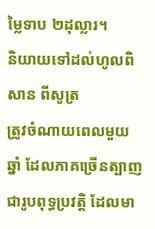ម្លៃទាប ២ដុល្លារ។
និយាយទៅដល់ហូលពិសាន ពីសូត្រ
ត្រូវចំណាយពេលមួយឆ្នាំ ដែលភាគច្រើនត្បាញជារូបពុទ្ធប្រវត្តិ ដែលមា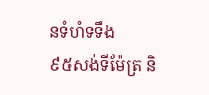នទំហំទទឹង
៩៥សង់ទីម៉ែត្រ និ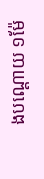ងបណ្តោយ ១ម៉ែ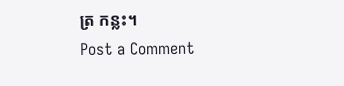ត្រ កន្លះ។
Post a Comment